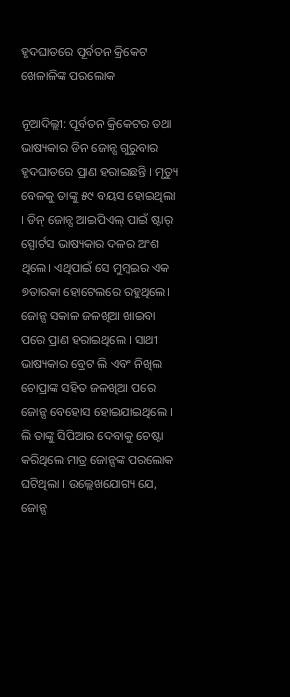ହୃଦଘାତରେ ପୂର୍ବତନ କ୍ରିକେଟ ଖେଳାଳିଙ୍କ ପରଲୋକ

ନୂଆଦିଲ୍ଲୀ: ପୂର୍ବତନ କ୍ରିକେଟର ତଥା ଭାଷ୍ୟକାର ଡିନ ଜୋନ୍ସ ଗୁରୁବାର ହୃଦଘାତରେ ପ୍ରାଣ ହରାଇଛନ୍ତି । ମୃତ୍ୟୁ ବେଳକୁ ତାଙ୍କୁ ୫୯ ବୟସ ହୋଇଥିଲା । ଡିନ୍ ଜୋନ୍ସ ଆଇପିଏଲ୍ ପାଇଁ ଷ୍ଟାର୍ ସ୍ପୋର୍ଟସ ଭାଷ୍ୟକାର ଦଳର ଅଂଶ ଥିଲେ। ଏଥିପାଇଁ ସେ ମୁମ୍ବଇର ଏକ ୭ତାରକା ହୋଟେଲରେ ରହୁଥିଲେ। ଜୋନ୍ସ ସକାଳ ଜଳଖିଆ ଖାଇବା ପରେ ପ୍ରାଣ ହରାଇଥିଲେ । ସାଥୀ ଭାଷ୍ୟକାର ବ୍ରେଟ ଲି ଏବଂ ନିଖିଲ ଚୋପ୍ରାଙ୍କ ସହିତ ଜଳଖିଆ ପରେ ଜୋନ୍ସ ବେହୋସ ହୋଇଯାଇଥିଲେ । ଲି ତାଙ୍କୁ ସିପିଆର ଦେବାକୁ ଚେଷ୍ଟା କରିଥିଲେ ମାତ୍ର ଜୋନ୍ସଙ୍କ ପରଲୋକ ଘଟିଥିଲା । ଉଲ୍ଲେଖଯୋଗ୍ୟ ଯେ, ଜୋନ୍ସ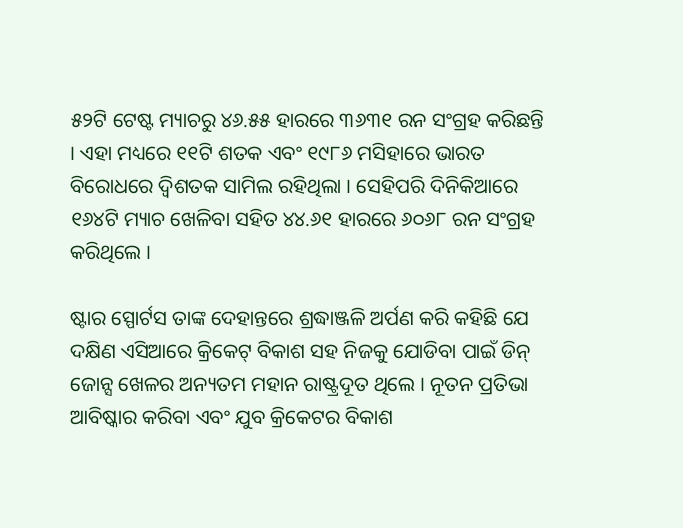୫୨ଟି ଟେଷ୍ଟ ମ୍ୟାଚରୁ ୪୬.୫୫ ହାରରେ ୩୬୩୧ ରନ ସଂଗ୍ରହ କରିଛନ୍ତି । ଏହା ମଧ୍ୟରେ ୧୧ଟି ଶତକ ଏବଂ ୧୯୮୬ ମସିହାରେ ଭାରତ ବିରୋଧରେ ଦ୍ୱିଶତକ ସାମିଲ ରହିଥିଲା । ସେହିପରି ଦିନିକିଆରେ ୧୬୪ଟି ମ୍ୟାଚ ଖେଳିବା ସହିତ ୪୪.୬୧ ହାରରେ ୬୦୬୮ ରନ ସଂଗ୍ରହ କରିଥିଲେ ।

ଷ୍ଟାର ସ୍ପୋର୍ଟସ ତାଙ୍କ ଦେହାନ୍ତରେ ଶ୍ରଦ୍ଧାଞ୍ଜଳି ଅର୍ପଣ କରି କହିଛି ଯେ ଦକ୍ଷିଣ ଏସିଆରେ କ୍ରିକେଟ୍ ବିକାଶ ସହ ନିଜକୁ ଯୋଡିବା ପାଇଁ ଡିନ୍ ଜୋନ୍ସ ଖେଳର ଅନ୍ୟତମ ମହାନ ରାଷ୍ଟ୍ରଦୂତ ଥିଲେ । ନୂତନ ପ୍ରତିଭା ଆବିଷ୍କାର କରିବା ଏବଂ ଯୁବ କ୍ରିକେଟର ବିକାଶ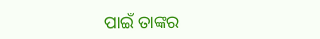ପାଇଁ ତାଙ୍କର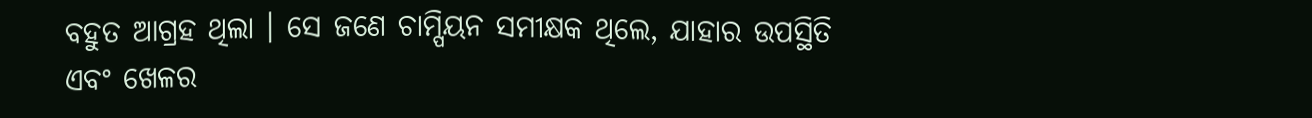ବହୁତ ଆଗ୍ରହ ଥିଲା । ସେ ଜଣେ ଚାମ୍ପିୟନ ସମୀକ୍ଷକ ଥିଲେ, ଯାହାର ଉପସ୍ଥିତି ଏବଂ ଖେଳର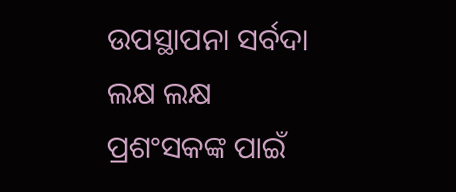ଉପସ୍ଥାପନା ସର୍ବଦା ଲକ୍ଷ ଲକ୍ଷ ପ୍ରଶଂସକଙ୍କ ପାଇଁ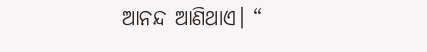ଆନନ୍ଦ ଆଣିଥାଏ। “